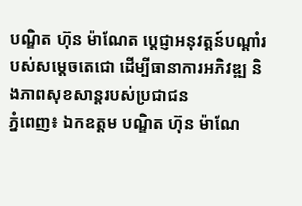បណ្ឌិត ហ៊ុន ម៉ាណែត ប្តេជ្ញាអនុវត្តន៍បណ្តាំរបស់សម្ដេចតេជោ ដើម្បីធានាការអភិវឌ្ឍ និងភាពសុខសាន្តរបស់ប្រជាជន
ភ្នំពេញ៖ ឯកឧត្តម បណ្ឌិត ហ៊ុន ម៉ាណែ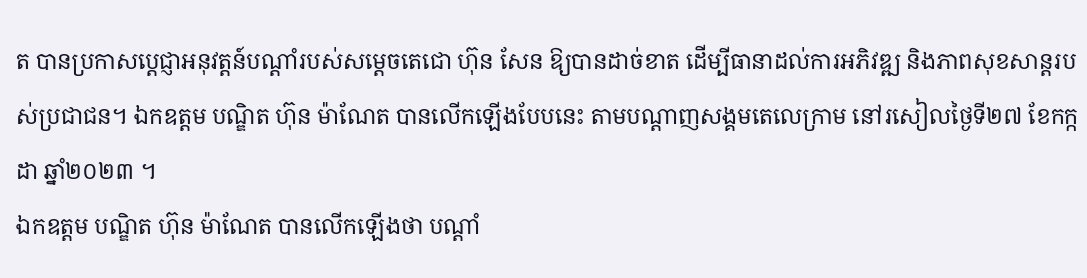ត បានប្រកាសប្តេជ្ញាអនុវត្តន៍បណ្តាំរបស់សម្ដេចតេជោ ហ៊ុន សែន ឱ្យបានដាច់ខាត ដើម្បីធានាដល់ការអភិវឌ្ឍ និងភាពសុខសាន្តរបស់ប្រជាជន។ ឯកឧត្តម បណ្ឌិត ហ៊ុន ម៉ាណែត បានលើកឡើងបែបនេះ តាមបណ្ដាញសង្គមតេលេក្រាម នៅរសៀលថ្ងៃទី២៧ ខែកក្កដា ឆ្នាំ២០២៣ ។
ឯកឧត្តម បណ្ឌិត ហ៊ុន ម៉ាណែត បានលើកឡើងថា បណ្តាំ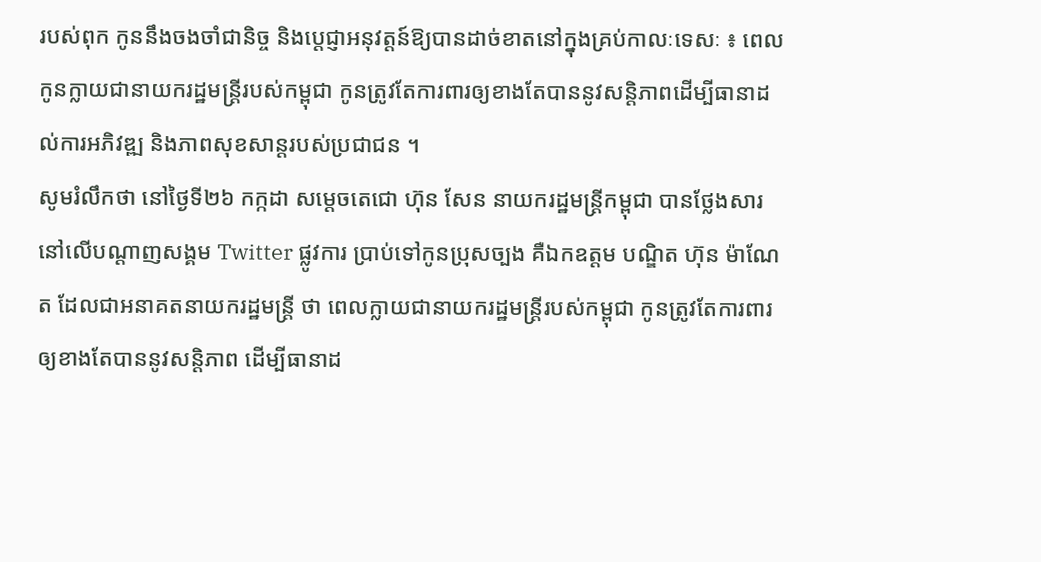របស់ពុក កូននឹងចងចាំជានិច្ច និងប្តេជ្ញាអនុវត្តន៍ឱ្យបានដាច់ខាតនៅក្នុងគ្រប់កាលៈទេសៈ ៖ ពេលកូនក្លាយជានាយករដ្ឋមន្ត្រីរបស់កម្ពុជា កូនត្រូវតែការពារឲ្យខាងតែបាននូវសន្តិភាពដើម្បីធានាដល់ការអភិវឌ្ឍ និងភាពសុខសាន្តរបស់ប្រជាជន ។
សូមរំលឹកថា នៅថ្ងៃទី២៦ កក្កដា សម្តេចតេជោ ហ៊ុន សែន នាយករដ្ឋមន្ត្រីកម្ពុជា បានថ្លែងសារ នៅលើបណ្ដាញសង្គម Twitter ផ្លូវការ ប្រាប់ទៅកូនប្រុសច្បង គឺឯកឧត្តម បណ្ឌិត ហ៊ុន ម៉ាណែត ដែលជាអនាគតនាយករដ្ឋមន្ត្រី ថា ពេលក្លាយជានាយករដ្ឋមន្ត្រីរបស់កម្ពុជា កូនត្រូវតែការពារឲ្យខាងតែបាននូវសន្តិភាព ដើម្បីធានាដ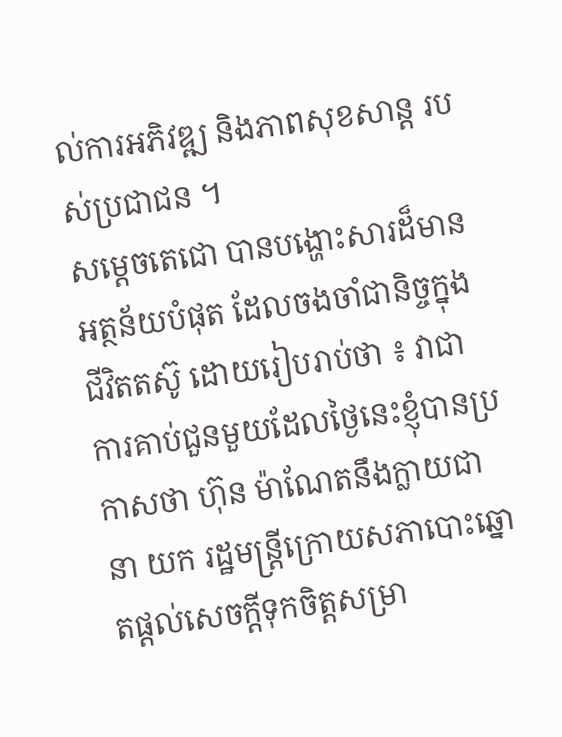ល់ការអភិវឌ្ឍ និងភាពសុខសាន្ត របស់ប្រជាជន ។
សម្តេចតេជោ បានបង្ហោះសារដ៏មានអត្ថន័យបំផុត ដែលចងចាំជានិច្ចក្នុងជីវិតតស៊ូ ដោយរៀបរាប់ថា ៖ វាជាការគាប់ជួនមួយដែលថ្ងៃនេះខ្ញុំបានប្រកាសថា ហ៊ុន ម៉ាណែតនឹងក្លាយជានា យក រដ្ឋមន្ត្រីក្រោយសភាបោះឆ្នោតផ្តល់សេចក្តីទុកចិត្តសម្រា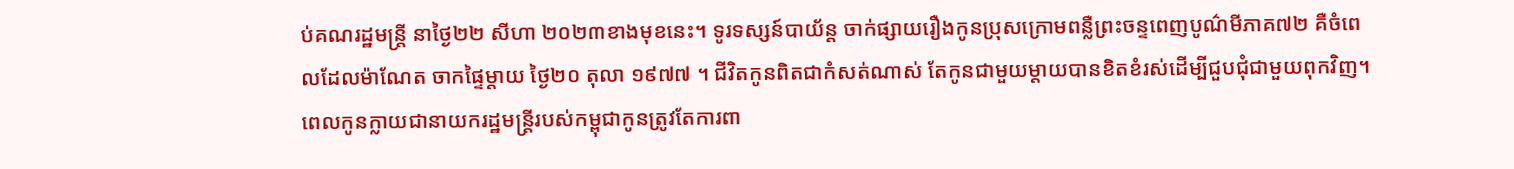ប់គណរដ្ឋមន្ត្រី នាថ្ងៃ២២ សីហា ២០២៣ខាងមុខនេះ។ ទូរទស្សន៍បាយ័ន្ត ចាក់ផ្សាយរឿងកូនប្រុសក្រោមពន្លឺព្រះចន្ទពេញបូណ៌មីភាគ៧២ គឺចំពេលដែលម៉ាណែត ចាកផ្ទៃម្តាយ ថ្ងៃ២០ តុលា ១៩៧៧ ។ ជីវិតកូនពិតជាកំសត់ណាស់ តែកូនជាមួយម្តាយបានខិតខំរស់ដើម្បីជួបជុំជាមួយពុកវិញ។
ពេលកូនក្លាយជានាយករដ្ឋមន្ត្រីរបស់កម្ពុជាកូនត្រូវតែការពា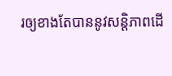រឲ្យខាងតែបាននូវសន្តិភាពដើ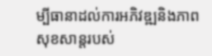ម្បីធានាដល់ការអភិវឌ្ឍនិងភាពសុខសាន្តរបស់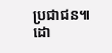ប្រជាជន៕
ដោ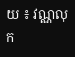យ ៖ វណ្ណលុក